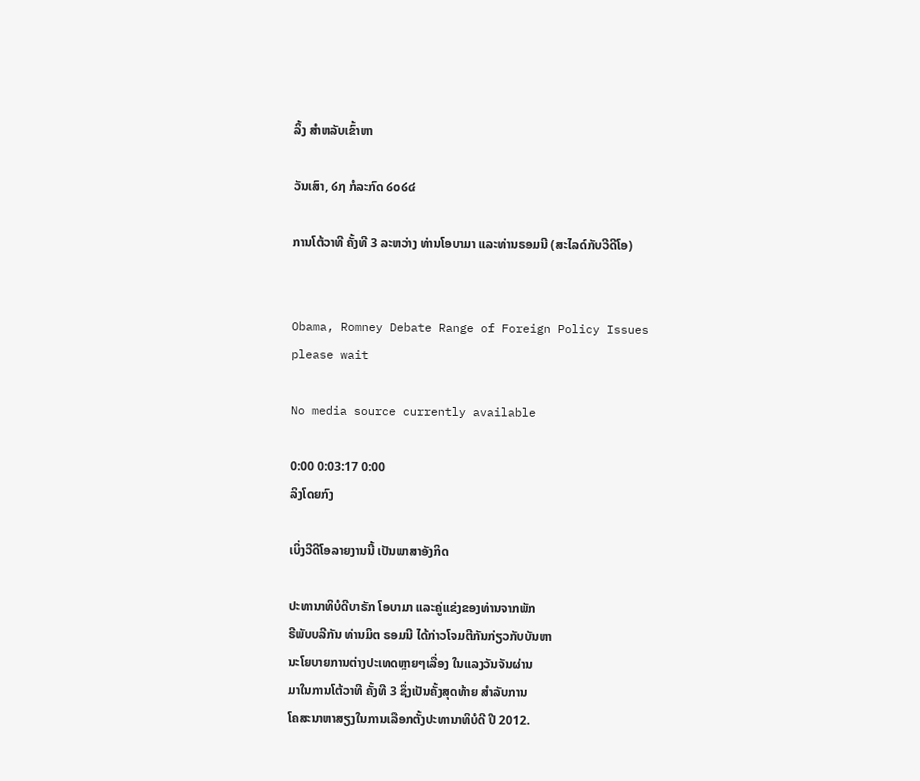ລິ້ງ ສຳຫລັບເຂົ້າຫາ

ວັນເສົາ, ໒໗ ກໍລະກົດ ໒໐໒໔

ການໂຕ້ວາທີ ຄັ້ງທີ 3 ລະຫວ່າງ ທ່ານໂອບາມາ ແລະທ່ານຣອມນີ (ສະໄລດ໌ກັບວີດີໂອ)


Obama, Romney Debate Range of Foreign Policy Issues
please wait

No media source currently available

0:00 0:03:17 0:00
ລິງໂດຍກົງ

ເບິ່ງວີດີໂອລາຍງານນີ້ ເປັນພາສາອັງກິດ

ປະທານາທິບໍດີບາຣັກ ໂອບາມາ ແລະຄູ່ແຂ່ງຂອງທ່ານຈາກພັກ
ຣີພັບບລີກັນ ທ່ານມິຕ ຣອມນີ ໄດ້ກ່າວໂຈມຕີກັນກ່ຽວກັບບັນຫາ
ນະໂຍບາຍການຕ່າງປະເທດຫຼາຍໆເລື່ອງ ໃນແລງວັນຈັນຜ່ານ
ມາໃນການໂຕ້ວາທີ ຄັ້ງທີ 3 ຊຶ່ງເປັນຄັ້ງສຸດທ້າຍ ສຳລັບການ
ໂຄສະນາຫາສຽງໃນການເລືອກຕັ້ງປະທານາທິບໍດີ ປີ 2012.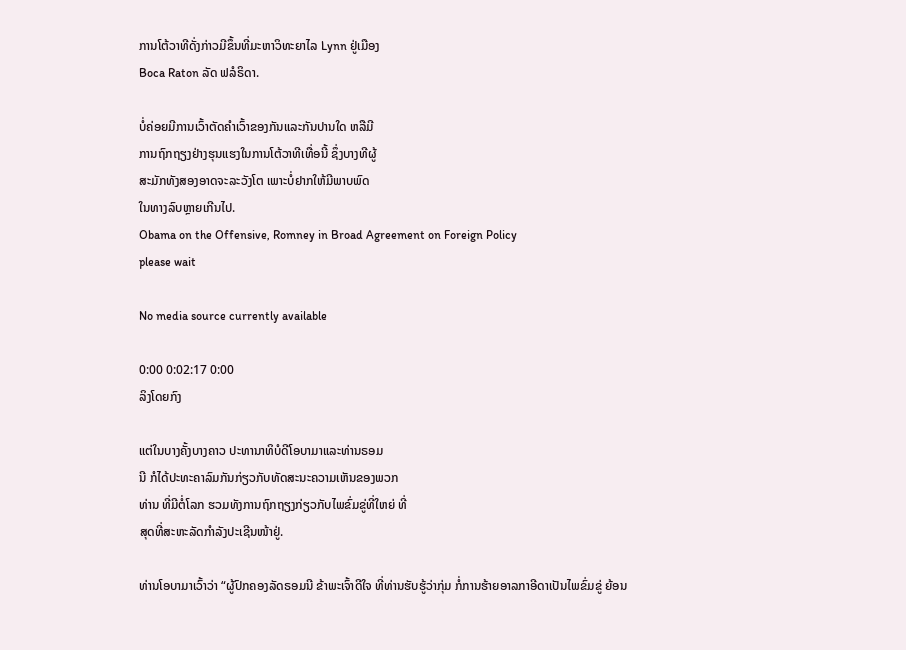ການໂຕ້ວາທີດັ່ງກ່າວມີຂຶ້ນທີ່ມະຫາວິທະຍາໄລ Lynn ຢູ່ເມືອງ
Boca Raton ລັດ ຟລໍຣິດາ.

ບໍ່ຄ່ອຍມີການເວົ້າຕັດຄໍາເວົ້າຂອງກັນແລະກັນປານໃດ ຫລືມີ
ການຖົກຖຽງຢ່າງຮຸນແຮງໃນການໂຕ້ວາທີເທື່ອນີ້ ຊຶ່ງບາງທີຜູ້
ສະມັກທັງສອງອາດຈະລະວັງໂຕ ເພາະບໍ່ຢາກໃຫ້ມີພາບພົດ
ໃນທາງລົບຫຼາຍເກີນໄປ.
Obama on the Offensive, Romney in Broad Agreement on Foreign Policy
please wait

No media source currently available

0:00 0:02:17 0:00
ລິງໂດຍກົງ

ແຕ່ໃນບາງຄັ້ງບາງຄາວ ປະທານາທິບໍດີໂອບາມາແລະທ່ານຣອມ
ນີ ກໍໄດ້ປະທະຄາລົມກັນກ່ຽວກັບທັດສະນະຄວາມເຫັນຂອງພວກ
ທ່ານ ທີ່ມີຕໍ່ໂລກ ຮວມທັງການຖົກຖຽງກ່ຽວກັບໄພຂົ່ມຂູ່ທີ່ໃຫຍ່ ທີ່
ສຸດທີ່ສະຫະລັດກຳລັງປະເຊີນໜ້າຢູ່.

ທ່ານໂອບາມາເວົ້າວ່າ “ຜູ້ປົກຄອງລັດຣອມນີ ຂ້າພະເຈົ້າດີໃຈ ທີ່ທ່ານຮັບຮູ້ວ່າກຸ່ມ ກໍ່ການຮ້າຍອາລກາອີດາເປັນໄພຂົ່ມຂູ່ ຍ້ອນ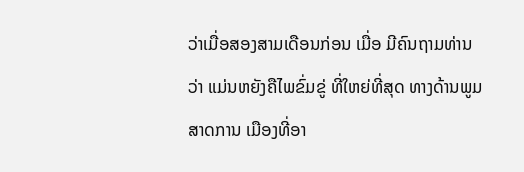ວ່າເມື່ອສອງສາມເດືອນກ່ອນ ເມື່ອ ມີຄົນຖາມທ່ານວ່າ ແມ່ນຫຍັງຄືໄພຂົ່ມຂູ່ ທີ່ໃຫຍ່ທີ່ສຸດ ທາງດ້ານພູມສາດການ ເມືອງທີ່ອາ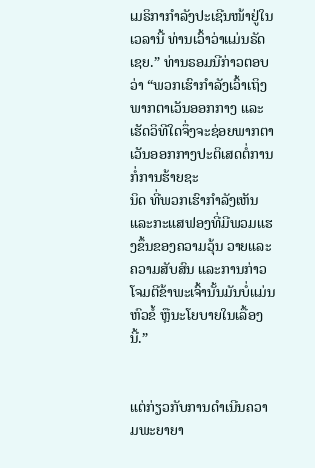ເມຣິກາກຳລັງປະເຊີນໜ້າຢູ່ໃນເວລານີ້ ທ່ານເວົ້າວ່າແມ່ນຣັດເຊຍ.” ທ່ານຣອມນີກ່າວຕອບວ່າ “ພວກເຮົາກຳລັງເວົ້າເຖິງພາກຕາເວັນອອກກາງ ແລະ ເຮັດວິທີໃດຈຶ່ງຈະຊ່ອຍພາກຕາເວັນອອກກາງປະຕິເສດຕໍ່ການກໍ່ການຮ້າຍຊະ
ນິດ ທີ່ພວກເຮົາກຳລັງເຫັນ ແລະກະແສຟອງທີ່ມີພວມແຮງຂຶ້ນຂອງຄວາມວຸ້ນ ວາຍແລະຄວາມສັບສົນ ແລະການກ່າວໂຈມຕີຂ້າພະເຈົ້ານັ້ນມັນບໍ່ແມ່ນຫົວຂໍ້ ຫຼືນະໂຍບາຍໃນເລື້ອງນີ້.”


ແຕ່ກ່ຽວກັບການດຳເນີນຄວາມພະຍາຍາ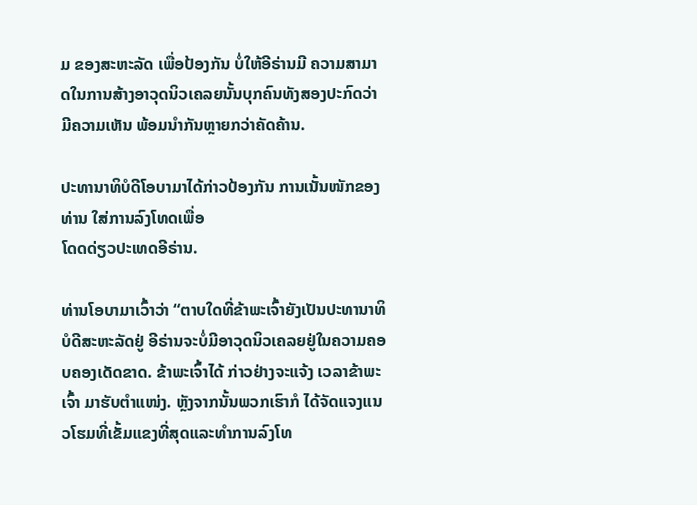ມ ຂອງສະຫະລັດ ເພື່ອປ້ອງກັນ ບໍ່ໃຫ້ອີຣ່ານມີ ຄວາມສາມາດໃນການສ້າງອາວຸດນິວເຄລຍນັ້ນບຸກຄົນທັງສອງປະກົດວ່າ ມີຄວາມເຫັນ ພ້ອມນຳກັນຫຼາຍກວ່າຄັດຄ້ານ.

ປະທານາທິບໍດີໂອບາມາໄດ້ກ່າວປ້ອງກັນ ການເນັ້ນໜັກຂອງທ່ານ ໃສ່ການລົງໂທດເພື່ອ
ໂດດດ່ຽວປະເທດອີຣ່ານ.

ທ່ານໂອບາມາເວົ້າວ່າ “ຕາບໃດທີ່ຂ້າພະເຈົ້າຍັງເປັນປະທານາທິບໍດີສະຫະລັດຢູ່ ອີຣ່ານຈະບໍ່ມີອາວຸດນິວເຄລຍຢູ່ໃນຄວາມຄອບຄອງເດັດຂາດ. ຂ້າພະເຈົ້າໄດ້ ກ່າວຢ່າງຈະແຈ້ງ ເວລາຂ້າພະເຈົ້າ ມາຮັບຕຳແໜ່ງ. ຫຼັງຈາກນັ້ນພວກເຮົາກໍ ໄດ້ຈັດແຈງແນວໂຮມທີ່ເຂັ້ມແຂງທີ່ສຸດແລະທຳການລົງໂທ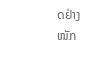ດຢ່າງໜັກ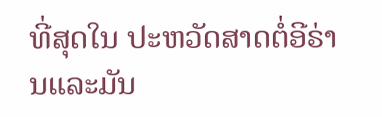ທີ່ສຸດໃນ ປະຫວັດສາດຕໍ່ອີຣ່ານແລະມັນ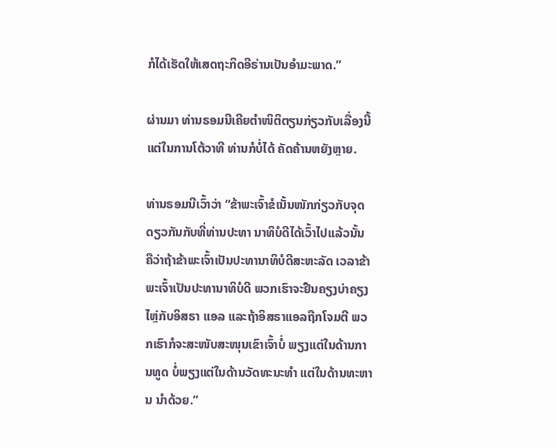ກໍໄດ້ເຮັດໃຫ້ເສດຖະກິດອີຣ່ານເປັນອຳມະພາດ.”

ຜ່ານມາ ທ່ານຣອມນີເຄີຍຕຳໜິຕິຕຽນກ່ຽວກັບເລື່ອງນີ້ ແຕ່ໃນການໂຕ້ວາທີ ທ່ານກໍບໍ່ໄດ້ ຄັດຄ້ານຫຍັງຫຼາຍ.

ທ່ານຣອມນີເວົ້າວ່າ “ຂ້າພະເຈົ້າຂໍເນັ້ນໜັກກ່ຽວກັບຈຸດດຽວກັນກັບທີ່ທ່ານປະທາ ນາທິບໍດີໄດ້ເວົ້າໄປແລ້ວນັ້ນ ຄືວ່າຖ້າຂ້າພະເຈົ້າເປັນປະທານາທິບໍດີສະຫະລັດ ເວລາຂ້າພະເຈົ້າເປັນປະທານາທິບໍດີ ພວກເຮົາຈະຢືນຄຽງບ່າຄຽງໄຫຼ່ກັບອິສຣາ ແອລ ແລະຖ້າອິສຣາແອລຖືກໂຈມຕີ ພວກເຮົາກໍຈະສະໜັບສະໜຸນເຂົາເຈົ້າບໍ່ ພຽງແຕ່ໃນດ້ານການທູດ ບໍ່ພຽງແຕ່ໃນດ້ານວັດທະນະທຳ ແຕ່ໃນດ້ານທະຫານ ນຳດ້ວຍ.”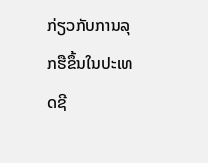ກ່ຽວກັບການລຸກຮືຂຶ້ນໃນປະເທດຊີ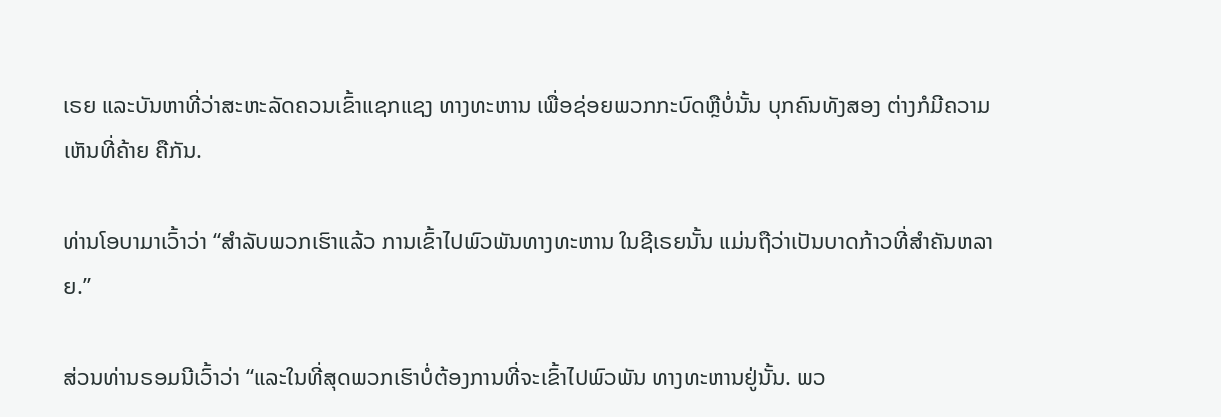ເຣຍ ແລະບັນຫາທີ່ວ່າສະຫະລັດຄວນເຂົ້າແຊກແຊງ ທາງທະຫານ ເພື່ອຊ່ອຍພວກກະບົດຫຼືບໍ່ນັ້ນ ບຸກຄົນທັງສອງ ຕ່າງກໍມີຄວາມເຫັນທີ່ຄ້າຍ ຄືກັນ.

ທ່ານໂອບາມາເວົ້າວ່າ “ສຳລັບພວກເຮົາແລ້ວ ການເຂົ້າໄປພົວພັນທາງທະຫານ ໃນຊີເຣຍນັ້ນ ແມ່ນຖືວ່າເປັນບາດກ້າວທີ່ສຳຄັນຫລາຍ.”

ສ່ວນທ່ານຣອມນີເວົ້າວ່າ “ແລະໃນທີ່ສຸດພວກເຮົາບໍ່ຕ້ອງການທີ່ຈະເຂົ້າໄປພົວພັນ ທາງທະຫານຢູ່ນັ້ນ. ພວ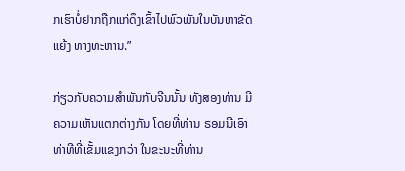ກເຮົາບໍ່ຢາກຖືກແກ່ດຶງເຂົ້າໄປພົວພັນໃນບັນຫາຂັດແຍ້ງ ທາງທະຫານ.”

ກ່ຽວກັບຄວາມສຳພັນກັບຈີນນັ້ນ ທັງສອງທ່ານ ມີຄວາມເຫັນແຕກຕ່າງກັນ ໂດຍທີ່ທ່ານ ຣອມນີເອົາທ່າທີທີ່ເຂັ້ມແຂງກວ່າ ໃນຂະນະທີ່ທ່ານ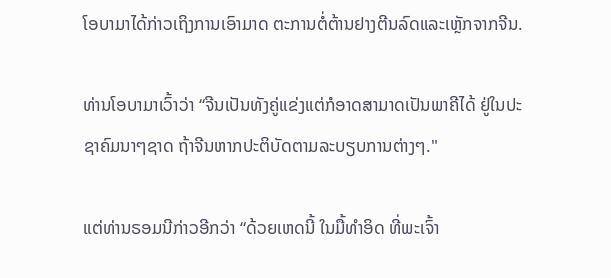ໂອບາມາໄດ້ກ່າວເຖິງການເອົາມາດ ຕະການຕໍ່ຕ້ານຢາງຕີນລົດແລະເຫຼັກຈາກຈີນ.

ທ່ານໂອບາມາເວົ້າວ່າ “ຈີນເປັນທັງຄູ່ແຂ່ງແຕ່ກໍອາດສາມາດເປັນພາຄີໄດ້ ຢູ່ໃນປະ ຊາຄົມນາໆຊາດ ຖ້າຈີນຫາກປະຕິບັດຕາມລະບຽບການຕ່າງໆ."

ແຕ່ທ່ານຣອມນີກ່າວອີກວ່າ “ດ້ວຍເຫດນີ້ ໃນມື້ທຳອິດ ທີ່ພະເຈົ້າ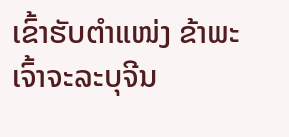ເຂົ້າຮັບຕຳແໜ່ງ ຂ້າພະເຈົ້າຈະລະບຸຈີນ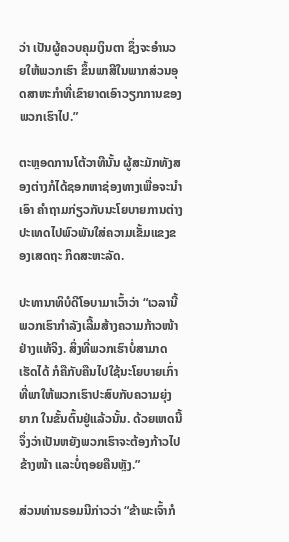ວ່າ ເປັນຜູ້ຄວບຄຸມເງິນຕາ ຊຶ່ງຈະອຳນວຍໃຫ້ພວກເຮົາ ຂຶ້ນພາສີໃນພາກສ່ວນອຸດສາຫະກໍາທີ່ເຂົາຍາດເອົາວຽກການຂອງພວກເຮົາໄປ.”

ຕະຫຼອດການໂຕ້ວາທີນັ້ນ ຜູ້ສະມັກທັງສອງຕ່າງກໍໄດ້ຊອກຫາຊ່ອງທາງເພື່ອຈະນຳເອົາ ຄຳຖາມກ່ຽວກັບນະໂຍບາຍການຕ່າງປະເທດໄປພົວພັນໃສ່ຄວາມເຂັ້ມແຂງຂອງເສດຖະ ກິດສະຫະລັດ.

ປະທານາທິບໍດີໂອບາມາເວົ້າວ່າ “ເວລານີ້ພວກເຮົາກຳລັງເລີ້ມສ້າງຄວາມກ້າວໜ້າ ຢ່າງແທ້ຈິງ. ສິ່ງທີ່ພວກເຮົາບໍ່ສາມາດເຮັດໄດ້ ກໍຄືກັບຄືນໄປໃຊ້ນະໂຍບາຍເກົ່າ ທີ່ພາໃຫ້ພວກເຮົາປະສົບກັບຄວາມຍຸ່ງຍາກ ໃນຂັ້ນຕົ້ນຢູ່ແລ້ວນັ້ນ. ດ້ວຍເຫດນີ້ ຈຶ່ງວ່າເປັນຫຍັງພວກເຮົາຈະຕ້ອງກ້າວໄປຂ້າງໜ້າ ແລະບໍ່ຖອຍຄືນຫຼັງ.”

ສ່ວນທ່ານຣອມນີກ່າວວ່າ “ຂ້າພະເຈົ້າກໍ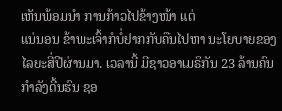ເຫັນພ້ອມນຳ ການກ້າວໄປຂ້າງໜ້າ ແຕ່
ແນ່ນອນ ຂ້າພະເຈົ້າກໍບໍ່ຢາກກັບຄືນໄປຫາ ນະໂຍບາຍຂອງໄລຍະສີ່ປີຜ່ານມາ. ເວລານີ້ ມີຊາວອາເມຣິກັນ 23 ລ້ານຄົນ ກຳລັງດີ້ນຮົນ ຊອ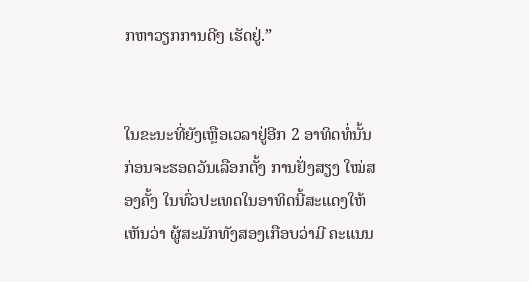ກຫາວຽກການດີໆ ເຮັດຢູ່.”


ໃນຂະນະທີ່ຍັງເຫຼືອເວລາຢູ່ອີກ 2 ອາທິດທໍ່ນັ້ນ ກ່ອນຈະຮອດວັນເລືອກຕັ້ງ ການຢັ່ງສຽງ ໃໝ່ສອງຄັ້ງ ໃນທົ່ວປະເທດໃນອາທິດນີ້ສະແດງໃຫ້ເຫັນວ່າ ຜູ້ສະມັກທັງສອງເກືອບວ່າມີ ຄະແນນ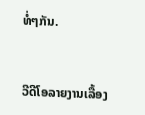ທໍ່ໆກັນ.


ວີດີໂອລາຍງານເລື້ອງ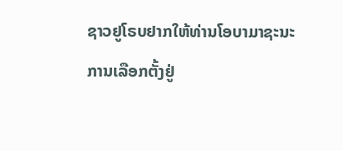ຊາວຢູໂຣບຢາກໃຫ້ທ່ານໂອບາມາຊະນະ
ການເລືອກຕັ້ງຢູ່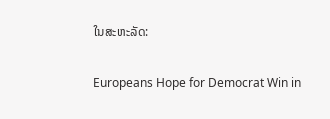ໃນສະຫະລັດ:

Europeans Hope for Democrat Win in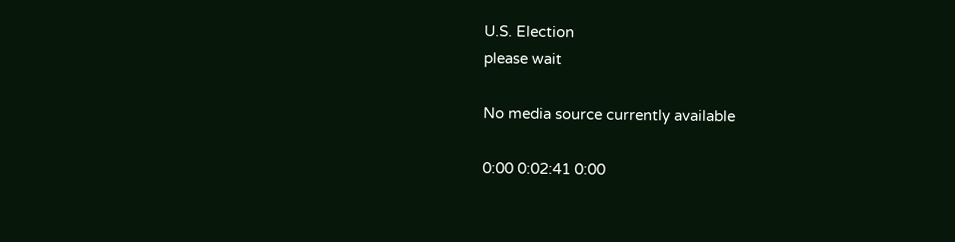U.S. Election
please wait

No media source currently available

0:00 0:02:41 0:00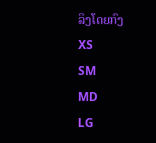ລິງໂດຍກົງ
XS
SM
MD
LG